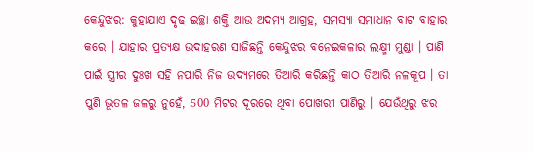କେନ୍ଦୁଝର: କୁହାଯାଏ ଦୃଢ ଇଚ୍ଛା ଶକ୍ତି ଆଉ ଅଦମ୍ୟ ଆଗ୍ରହ, ସମସ୍ୟା ସମାଧାନ ବାଟ ବାହାର କରେ । ଯାହାର ପ୍ରତ୍ୟକ୍ଷ ଉଦାହରଣ ସାଜିଛନ୍ତି କେନ୍ଦୁଝର ବନେଇକଳାର ଲକ୍ଷ୍ମୀ ମୁଣ୍ଡା । ପାଣି ପାଇଁ ସ୍ତ୍ରୀର ଦୁଃଖ ସହି ନପାରି ନିଜ ଉଦ୍ୟମରେ ତିଆରି କରିଛନ୍ତି କାଠ ତିଆରି ନଳକୂପ । ତା ପୁଣି ଭୂତଳ ଜଳରୁ ନୁହେଁ, 500 ମିଟର ଦୂରରେ ଥିବା ପୋଖରୀ ପାଣିରୁ । ଯେଉଁଥିରୁ ଝର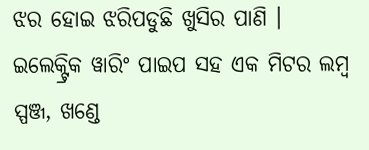ଝର ହୋଇ ଝରିପଡୁଛି ଖୁସିର ପାଣି ।
ଇଲେକ୍ଟ୍ରିକ ୱାରିଂ ପାଇପ ସହ ଏକ ମିଟର ଲମ୍ବ ସ୍ପଞ୍ଜ, ଖଣ୍ଡେ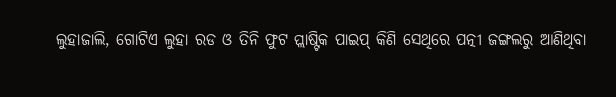ଲୁହାଜାଲି, ଗୋଟିଏ ଲୁହା ରଡ ଓ ତିନି ଫୁଟ ପ୍ଲାଷ୍ଟିକ ପାଇପ୍ କିଣି ସେଥିରେ ପତ୍ନୀ ଜଙ୍ଗଲରୁ ଆଣିଥିବା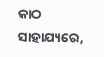କାଠ ସାହାଯ୍ୟରେ,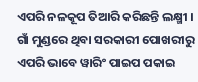ଏପରି ନଳକୂପ ତିଆରି କରିଛନ୍ତି ଲକ୍ଷ୍ମୀ । ଗାଁ ମୁଣ୍ଡରେ ଥିବା ସରକାରୀ ପୋଖରୀରୁ ଏପରି ଭାବେ ୱାରିଂ ପାଇପ ପକାଇ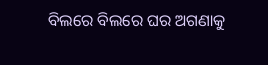ବିଲରେ ବିଲରେ ଘର ଅଗଣାକୁ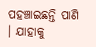ପହଞ୍ଚାଇଛନ୍ତି ପାଣି । ଯାହାକୁ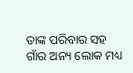ତାଙ୍କ ପରିବାର ସହ ଗାଁର ଅନ୍ୟ ଲୋକ ମଧ୍ୟ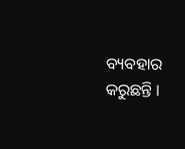ବ୍ୟବହାର କରୁଛନ୍ତି ।